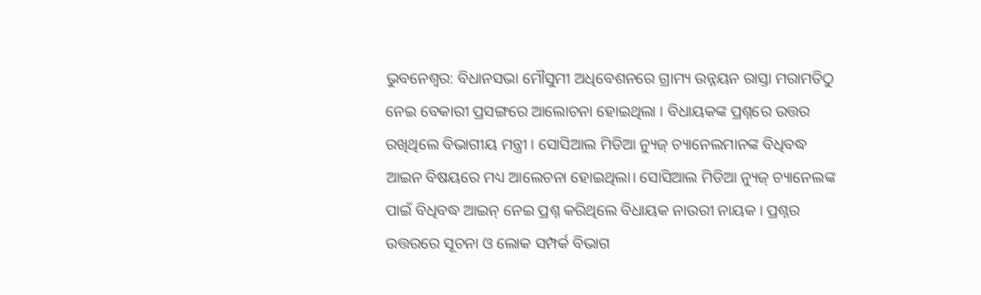ଭୁବନେଶ୍ବର: ବିଧାନସଭା ମୌସୁମୀ ଅଧିବେଶନରେ ଗ୍ରାମ୍ୟ ଉନ୍ନୟନ ରାସ୍ତା ମରାମତିଠୁ ନେଇ ବେକାରୀ ପ୍ରସଙ୍ଗରେ ଆଲୋଚନା ହୋଇଥିଲା । ବିଧାୟକଙ୍କ ପ୍ରଶ୍ନରେ ଉତ୍ତର ରଖିଥିଲେ ବିଭାଗୀୟ ମନ୍ତ୍ରୀ । ସୋସିଆଲ ମିଡିଆ ନ୍ୟୁଜ୍ ଚ୍ୟାନେଲମାନଙ୍କ ବିଧିବଦ୍ଧ ଆଇନ ବିଷୟରେ ମଧ୍ୟ ଆଲେଚନା ହୋଇଥିଲା। ସୋସିଆଲ ମିଡିଆ ନ୍ୟୁଜ୍ ଚ୍ୟାନେଲଙ୍କ ପାଇଁ ବିଧିବଦ୍ଧ ଆଇନ୍ ନେଇ ପ୍ରଶ୍ନ କରିଥିଲେ ବିଧାୟକ ନାଉରୀ ନାୟକ । ପ୍ରଶ୍ନର ଉତ୍ତରରେ ସୂଚନା ଓ ଲୋକ ସମ୍ପର୍କ ବିଭାଗ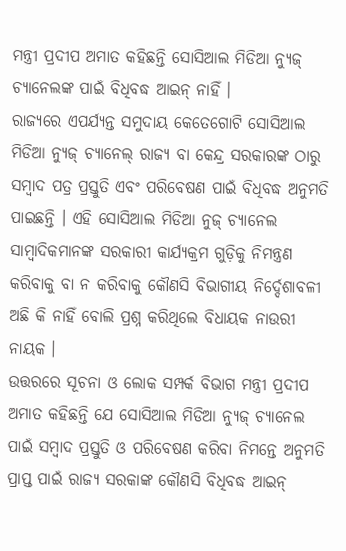ମନ୍ତ୍ରୀ ପ୍ରଦୀପ ଅମାତ କହିଛନ୍ତି ସୋସିଆଲ ମିଡିଆ ନ୍ୟୁଜ୍ ଚ୍ୟାନେଲଙ୍କ ପାଇଁ ବିଧିବଦ୍ଧ ଆଇନ୍ ନାହିଁ ।
ରାଜ୍ୟରେ ଏପର୍ଯ୍ୟନ୍ତ ସମୁଦାୟ କେତେଗୋଟି ସୋସିଆଲ ମିଡିଆ ନ୍ୟୁଜ୍ ଚ୍ୟାନେଲ୍ ରାଜ୍ୟ ବା କେନ୍ଦ୍ର ସରକାରଙ୍କ ଠାରୁ ସମ୍ବାଦ ପତ୍ର ପ୍ରସ୍ତୁତି ଏବଂ ପରିବେଷଣ ପାଇଁ ବିଧିବଦ୍ଧ ଅନୁମତି ପାଇଛନ୍ତି । ଏହି ସୋସିଆଲ ମିଡିଆ ନୁଜ୍ ଚ୍ୟାନେଲ ସାମ୍ବାଦିକମାନଙ୍କ ସରକାରୀ କାର୍ଯ୍ୟକ୍ରମ ଗୁଡ଼ିକୁ ନିମନ୍ତ୍ରଣ କରିବାକୁ ବା ନ କରିବାକୁ କୌଣସି ବିଭାଗୀୟ ନିର୍ଦ୍ଦେଶାବଳୀ ଅଛି କି ନାହିଁ ବୋଲି ପ୍ରଶ୍ନ କରିଥିଲେ ବିଧାୟକ ନାଉରୀ ନାୟକ ।
ଉତ୍ତରରେ ସୂଚନା ଓ ଲୋକ ସମ୍ପର୍କ ବିଭାଗ ମନ୍ତ୍ରୀ ପ୍ରଦୀପ ଅମାତ କହିଛନ୍ତି ଯେ ସୋସିଆଲ ମିଡିଆ ନ୍ୟୁଜ୍ ଚ୍ୟାନେଲ ପାଇଁ ସମ୍ବାଦ ପ୍ରସ୍ତୁତି ଓ ପରିବେଷଣ କରିବା ନିମନ୍ତେ ଅନୁମତି ପ୍ରାପ୍ତ ପାଇଁ ରାଜ୍ୟ ସରକାଙ୍କ କୌଣସି ବିଧିବଦ୍ଧ ଆଇନ୍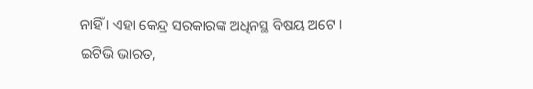ନାହିଁ । ଏହା କେନ୍ଦ୍ର ସରକାରଙ୍କ ଅଧିନସ୍ଥ ବିଷୟ ଅଟେ ।
ଇଟିଭି ଭାରତ,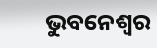ଭୁବନେଶ୍ବର